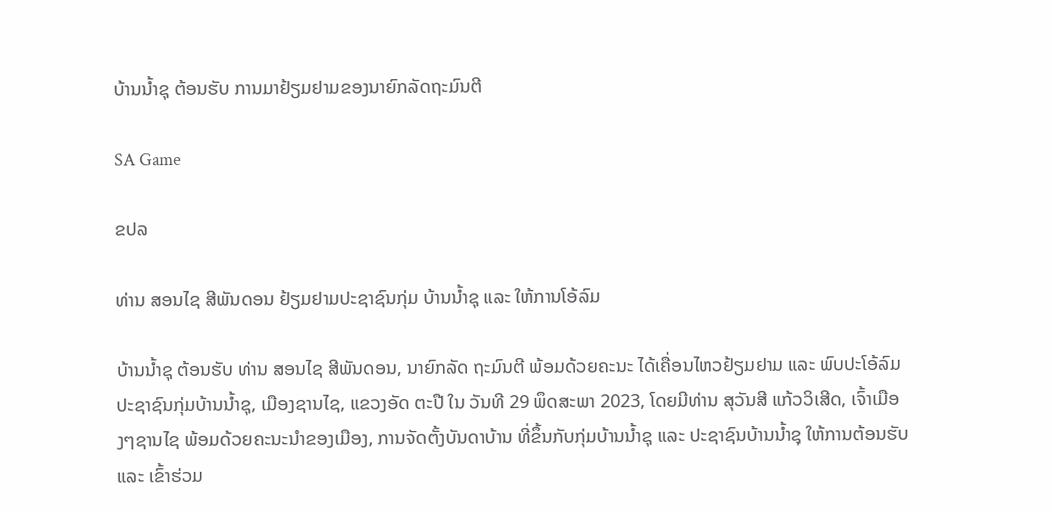ບ້ານນໍ້າຊຸ ຕ້ອນຮັບ ການມາຢ້ຽມຢາມຂອງນາຍົກລັດຖະມົນຕີ

SA Game

ຂປລ

ທ່ານ ສອນໄຊ ສີພັນດອນ ຢ້ຽມຢາມປະຊາຊົນກຸ່ມ ບ້ານນໍ້າຊຸ ແລະ ໃຫ້ການໂອ້ລົມ

ບ້ານນໍ້າຊຸ ຕ້ອນຮັບ ທ່ານ ສອນໄຊ ສີພັນດອນ, ນາຍົກລັດ ຖະມົນຕີ ພ້ອມດ້ວຍຄະນະ ໄດ້ເຄື່ອນໄຫວຢ້ຽມຢາມ ແລະ ພົບປະໂອ້ລົມ ປະຊາຊົນກຸ່ມບ້ານນໍ້າຊຸ, ເມືອງຊານໄຊ, ແຂວງອັດ ຕະປື ໃນ ວັນທີ 29 ພຶດສະພາ 2023, ໂດຍມີທ່ານ ສຸວັນສີ ແກ້ວວິເສີດ, ເຈົ້າເມືອງໆຊານໄຊ ພ້ອມດ້ວຍຄະນະນຳຂອງເມືອງ, ການຈັດຕັ້ງບັນດາບ້ານ ທີ່ຂຶ້ນກັບກຸ່ມບ້ານນໍ້າຊຸ ແລະ ປະຊາຊົນບ້ານນໍ້າຊຸ ໃຫ້ການຕ້ອນຮັບ ແລະ ເຂົ້າຮ່ວມ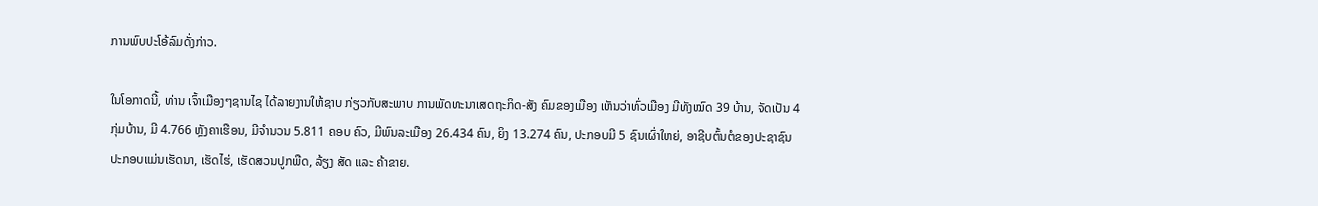ການພົບປະໂອ້ລົມດັ່ງກ່າວ.

ໃນໂອກາດນີ້, ທ່ານ ເຈົ້າເມືອງໆຊານໄຊ ໄດ້ລາຍງານໃຫ້ຊາບ ກ່ຽວກັບສະພາບ ການພັດທະນາເສດຖະກິດ-ສັງ ຄົມຂອງເມືອງ ເຫັນວ່າທົ່ວເມືອງ ມີທັງໝົດ 39 ບ້ານ, ຈັດເປັນ 4 ກຸ່ມບ້ານ, ມີ 4.766 ຫຼັງຄາເຮືອນ, ມີຈໍານວນ 5.811 ຄອບ ຄົວ, ມີພົນລະເມືອງ 26.434 ຄົນ, ຍິງ 13.274 ຄົນ, ປະກອບມີ 5 ຊົນເຜົ່າໃຫຍ່, ອາຊີບຕົ້ນຕໍຂອງປະຊາຊົນ ປະກອບແມ່ນເຮັດນາ, ເຮັດໄຮ່, ເຮັດສວນປູກພືດ, ລ້ຽງ ສັດ ແລະ ຄ້າຂາຍ.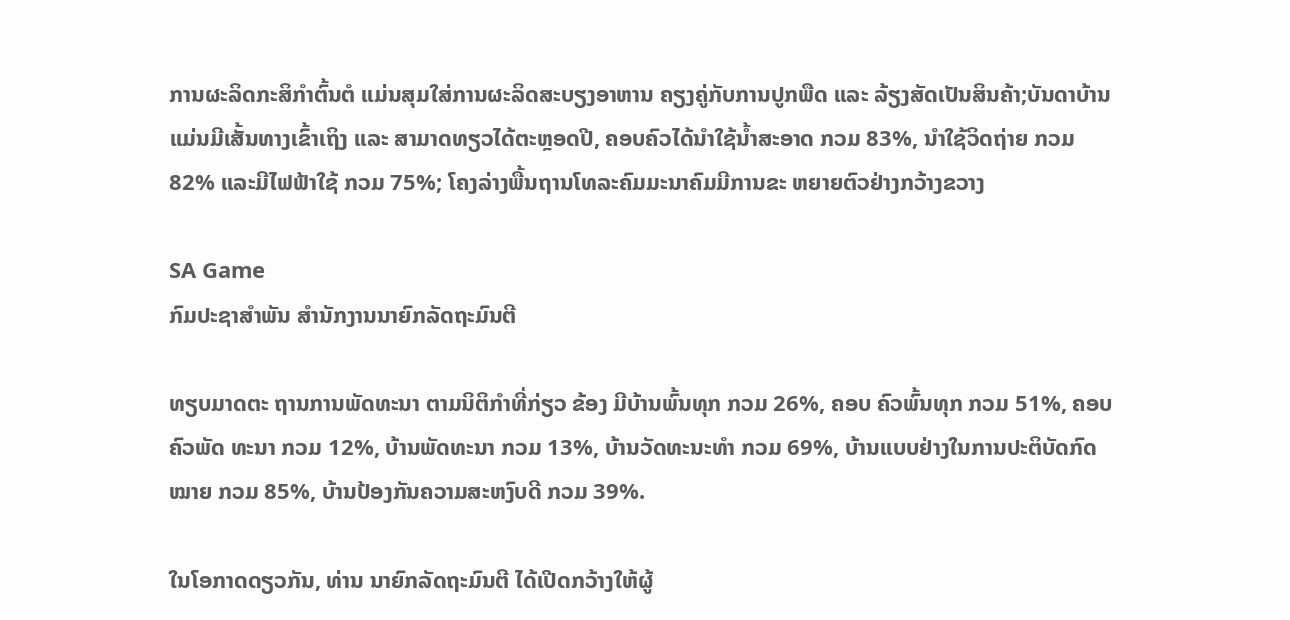ການຜະລິດກະສິກຳຕົ້ນຕໍ ແມ່ນສຸມໃສ່ການຜະລິດສະບຽງອາຫານ ຄຽງຄູ່ກັບການປູກພືດ ແລະ ລ້ຽງສັດເປັນສິນຄ້າ;ບັນດາບ້ານ ແມ່ນມີເສັ້ນທາງເຂົ້າເຖິງ ແລະ ສາມາດທຽວໄດ້ຕະຫຼອດປີ, ຄອບຄົວໄດ້ນໍາໃຊ້ນໍ້າສະອາດ ກວມ 83%, ນຳໃຊ້ວິດຖ່າຍ ກວມ 82% ແລະມີໄຟຟ້າໃຊ້ ກວມ 75%; ໂຄງລ່າງພື້ນຖານໂທລະຄົມມະນາຄົມມີການຂະ ຫຍາຍຕົວຢ່າງກວ້າງຂວາງ

SA Game
ກົມປະຊາສຳພັນ ສຳນັກງານນາຍົກລັດຖະມົນຕີ

ທຽບມາດຕະ ຖານການພັດທະນາ ຕາມນິຕິກໍາທີ່ກ່ຽວ ຂ້ອງ ມີບ້ານພົ້ນທຸກ ກວມ 26%, ຄອບ ຄົວພົ້ນທຸກ ກວມ 51%, ຄອບຄົວພັດ ທະນາ ກວມ 12%, ບ້ານພັດທະນາ ກວມ 13%, ບ້ານວັດທະນະທຳ ກວມ 69%, ບ້ານແບບຢ່າງໃນການປະຕິບັດກົດໝາຍ ກວມ 85%, ບ້ານປ້ອງກັນຄວາມສະຫງົບດີ ກວມ 39%.

ໃນໂອກາດດຽວກັນ, ທ່ານ ນາຍົກລັດຖະມົນຕີ ໄດ້ເປີດກວ້າງໃຫ້ຜູ້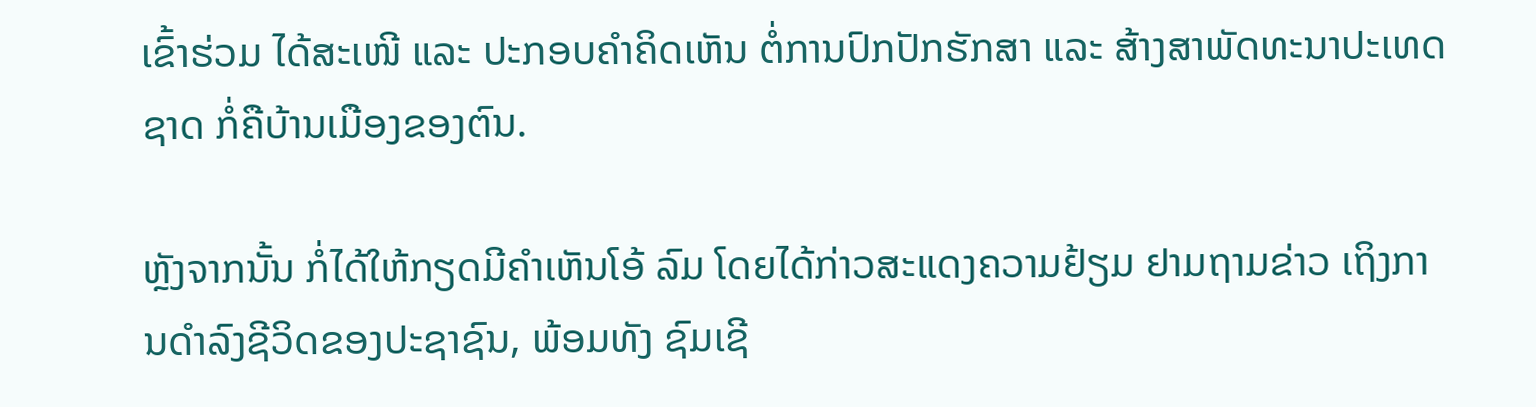ເຂົ້າຮ່ວມ ໄດ້ສະເໜີ ແລະ ປະກອບຄຳຄິດເຫັນ ຕໍ່ການປົກປັກຮັກສາ ແລະ ສ້າງສາພັດທະນາປະເທດຊາດ ກໍ່ຄືບ້ານເມືອງຂອງຕົນ.

ຫຼັງຈາກນັ້ນ ກໍ່ໄດ້ໃຫ້ກຽດມີຄຳເຫັນໂອ້ ລົມ ໂດຍໄດ້ກ່າວສະແດງຄວາມຢ້ຽມ ຢາມຖາມຂ່າວ ເຖິງການດຳລົງຊີວິດຂອງປະຊາຊົນ, ພ້ອມທັງ ຊົມເຊີ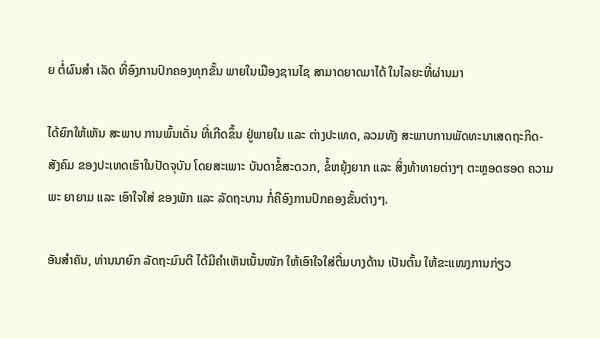ຍ ຕໍ່ຜົນສຳ ເລັດ ທີ່ອົງການປົກຄອງທຸກຂັ້ນ ພາຍໃນເມືອງຊານໄຊ ສາມາດຍາດມາໄດ້ ໃນໄລຍະທີ່ຜ່ານມາ

ໄດ້ຍົກໃຫ້ເຫັນ ສະພາບ ການພົ້ນເດັ່ນ ທີ່ເກີດຂຶ້ນ ຢູ່ພາຍໃນ ແລະ ຕ່າງປະເທດ, ລວມທັງ ສະພາບການພັດທະນາເສດຖະກິດ-ສັງຄົມ ຂອງປະເທດເຮົາໃນປັດຈຸບັນ ໂດຍສະເພາະ ບັນດາຂໍ້ສະດວກ, ຂໍ້ຫຍຸ້ງຍາກ ແລະ ສິ່ງທ້າທາຍຕ່າງໆ ຕະຫຼອດຮອດ ຄວາມພະ ຍາຍາມ ແລະ ເອົາໃຈໃສ່ ຂອງພັກ ແລະ ລັດຖະບານ ກໍ່ຄືອົງການປົກຄອງຂັ້ນຕ່າງໆ.

ອັນສຳຄັນ, ທ່ານນາຍົກ ລັດຖະມົນຕີ ໄດ້ມີຄຳເຫັນເນັ້ນໜັກ ໃຫ້ເອົາໃຈໃສ່ຕື່ມບາງດ້ານ ເປັນຕົ້ນ ໃຫ້ຂະແໜງການກ່ຽວ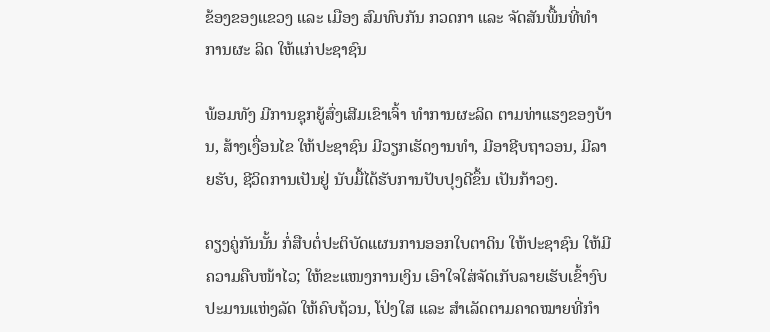ຂ້ອງຂອງແຂວງ ແລະ ເມືອງ ສົມທົບກັນ ກວດກາ ແລະ ຈັດສັນພື້ນທີ່ທຳການຜະ ລິດ ໃຫ້ແກ່ປະຊາຊົນ

ພ້ອມທັງ ມີການຊຸກຍູ້ສົ່ງເສີມເຂົາເຈົ້າ ທຳການຜະລິດ ຕາມທ່າແຮງຂອງບ້ານ, ສ້າງເງື່ອນໄຂ ໃຫ້ປະຊາຊົນ ມີວຽກເຮັດງານທຳ, ມີອາຊີບຖາວອນ, ມີລາຍຮັບ, ຊີວິດການເປັນຢູ່ ນັບມື້ໄດ້ຮັບການປັບປຸງດີຂຶ້ນ ເປັນກ້າວໆ.

ຄຽງຄູ່ກັນນັ້ນ ກໍ່ສືບຕໍ່ປະຕິບັດແຜນການອອກໃບຕາດິນ ໃຫ້ປະຊາຊົນ ໃຫ້ມີຄວາມຄືບໜ້າໄວ; ໃຫ້ຂະແໜງການເງິນ ເອົາໃຈໃສ່ຈັດເກັບລາຍເຮັບເຂົ້າງົບປະມານແຫ່ງລັດ ໃຫ້ຄົບຖ້ວນ, ໂປ່ງໃສ ແລະ ສຳເລັດຕາມຄາດໝາຍທີ່ກຳ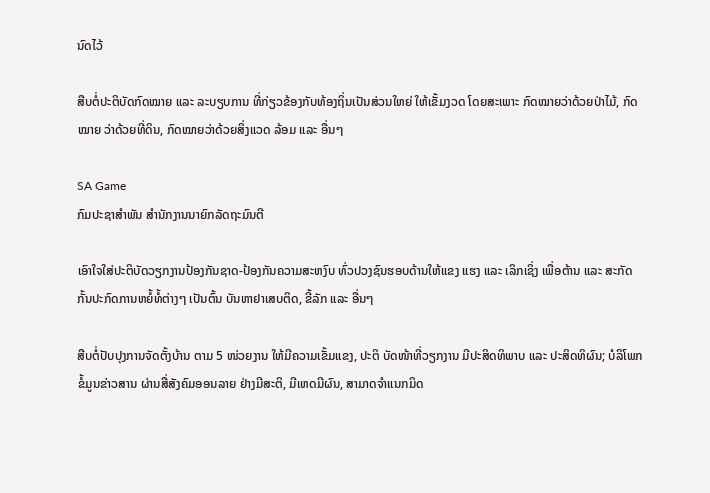ນົດໄວ້

ສືບຕໍ່ປະຕິບັດກົດໝາຍ ແລະ ລະບຽບການ ທີ່ກ່ຽວຂ້ອງກັບທ້ອງຖິ່ນເປັນສ່ວນໃຫຍ່ ໃຫ້ເຂັ້ມງວດ ໂດຍສະເພາະ ກົດໝາຍວ່າດ້ວຍປ່າໄມ້, ກົດໝາຍ ວ່າດ້ວຍທີ່ດິນ, ກົດໝາຍວ່າດ້ວຍສິ່ງແວດ ລ້ອມ ແລະ ອື່ນໆ

SA Game
ກົມປະຊາສຳພັນ ສຳນັກງານນາຍົກລັດຖະມົນຕີ

ເອົາໃຈໃສ່ປະຕິບັດວຽກງານປ້ອງກັນຊາດ-ປ້ອງກັນຄວາມສະຫງົບ ທົ່ວປວງຊົນຮອບດ້ານໃຫ້ແຂງ ແຮງ ແລະ ເລິກເຊິ່ງ ເພື່ອຕ້ານ ແລະ ສະກັດກັ້ນປະກົດການຫຍໍ້ທໍ້ຕ່າງໆ ເປັນຕົ້ນ ບັນຫາຢາເສບຕິດ, ຂີ້ລັກ ແລະ ອື່ນໆ

ສືບຕໍ່ປັບປຸງການຈັດຕັ້ງບ້ານ ຕາມ 5 ໜ່ວຍງານ ໃຫ້ມີຄວາມເຂັ້ມແຂງ, ປະຕິ ບັດໜ້າທີ່ວຽກງານ ມີປະສິດທິພາບ ແລະ ປະສິດທິຜົນ; ບໍລິໂພກຂໍ້ມູນຂ່າວສານ ຜ່ານສື່ສັງຄົມອອນລາຍ ຢ່າງມີສະຕິ, ມີເຫດມີຜົນ, ສາມາດຈຳແນກມິດ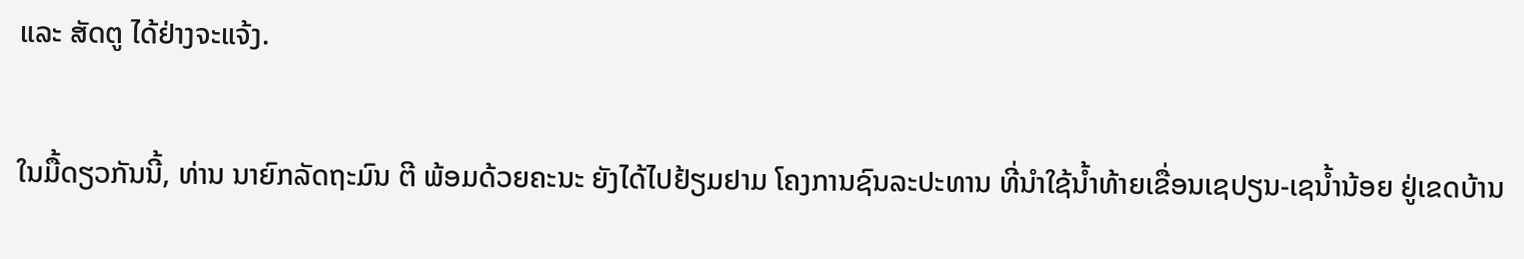ແລະ ສັດຕູ ໄດ້ຢ່າງຈະແຈ້ງ.

ໃນມື້ດຽວກັນນີ້, ທ່ານ ນາຍົກລັດຖະມົນ ຕີ ພ້ອມດ້ວຍຄະນະ ຍັງໄດ້ໄປຢ້ຽມຢາມ ໂຄງການຊົນລະປະທານ ທີ່ນຳໃຊ້ນໍ້າທ້າຍເຂື່ອນເຊປຽນ-ເຊນໍ້ານ້ອຍ ຢູ່ເຂດບ້ານ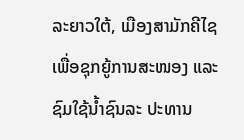ລະຍາວໃຕ້, ເມືອງສາມັກຄີໄຊ ເພື່ອຊຸກຍູ້ການສະໜອງ ແລະ ຊົມໃຊ້ນໍ້າຊົນລະ ປະທານ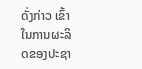ດັ່ງກ່າວ ເຂົ້າໃນການຜະລິດຂອງປະຊາ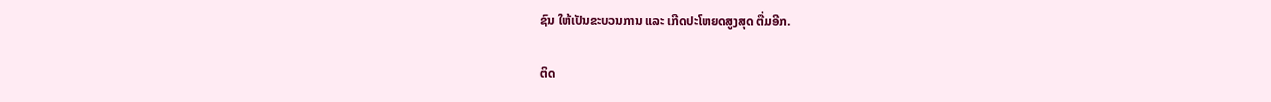ຊົນ ໃຫ້ເປັນຂະບວນການ ແລະ ເກີດປະໂຫຍດສູງສຸດ ຕື່ມອີກ.

ຕິດ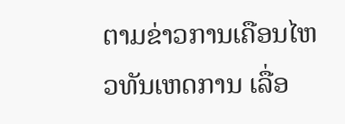ຕາມຂ່າວການເຄືອນໄຫວທັນເຫດການ ເລື່ອ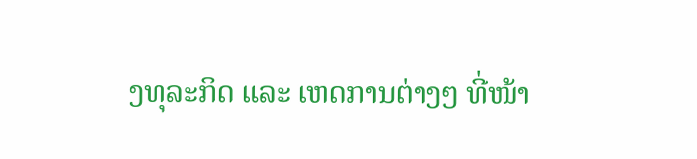ງທຸລະກິດ ແລະ ເຫດການຕ່າງໆ ທີ່ໜ້າ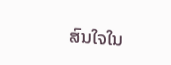ສົນໃຈໃນ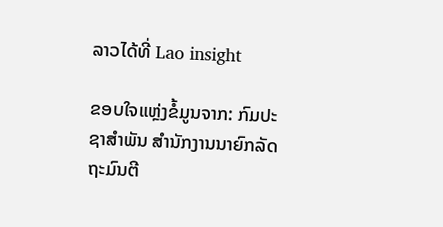ລາວໄດ້ທີ່ Lao insight

ຂອບໃຈແຫຼ່ງຂໍ້ມູນຈາກ: ກົມປະຊາສຳພັນ ສຳນັກງານນາຍົກລັດຖະມົນຕີ